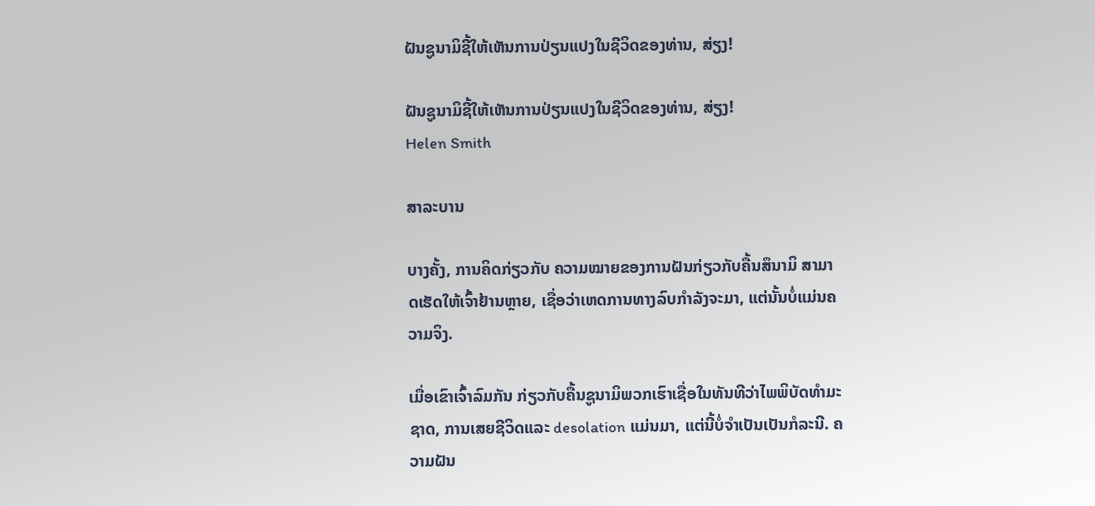ຝັນຊູນາມິຊີ້ໃຫ້ເຫັນການປ່ຽນແປງໃນຊີວິດຂອງທ່ານ, ສ່ຽງ!

ຝັນຊູນາມິຊີ້ໃຫ້ເຫັນການປ່ຽນແປງໃນຊີວິດຂອງທ່ານ, ສ່ຽງ!
Helen Smith

ສາລະບານ

ບາງຄັ້ງ, ການຄິດກ່ຽວກັບ ຄວາມໝາຍຂອງການຝັນກ່ຽວກັບຄື້ນສຶນາມິ ສາມາດເຮັດໃຫ້ເຈົ້າຢ້ານຫຼາຍ, ເຊື່ອວ່າເຫດການທາງລົບກຳລັງຈະມາ, ແຕ່ນັ້ນບໍ່ແມ່ນຄວາມຈິງ.

ເມື່ອເຂົາເຈົ້າລົມກັນ ກ່ຽວກັບຄື້ນຊູນາມິພວກເຮົາເຊື່ອໃນທັນທີວ່າໄພພິບັດທໍາມະຊາດ, ການເສຍຊີວິດແລະ desolation ແມ່ນມາ, ແຕ່ນີ້ບໍ່ຈໍາເປັນເປັນກໍລະນີ. ຄວາມຝັນ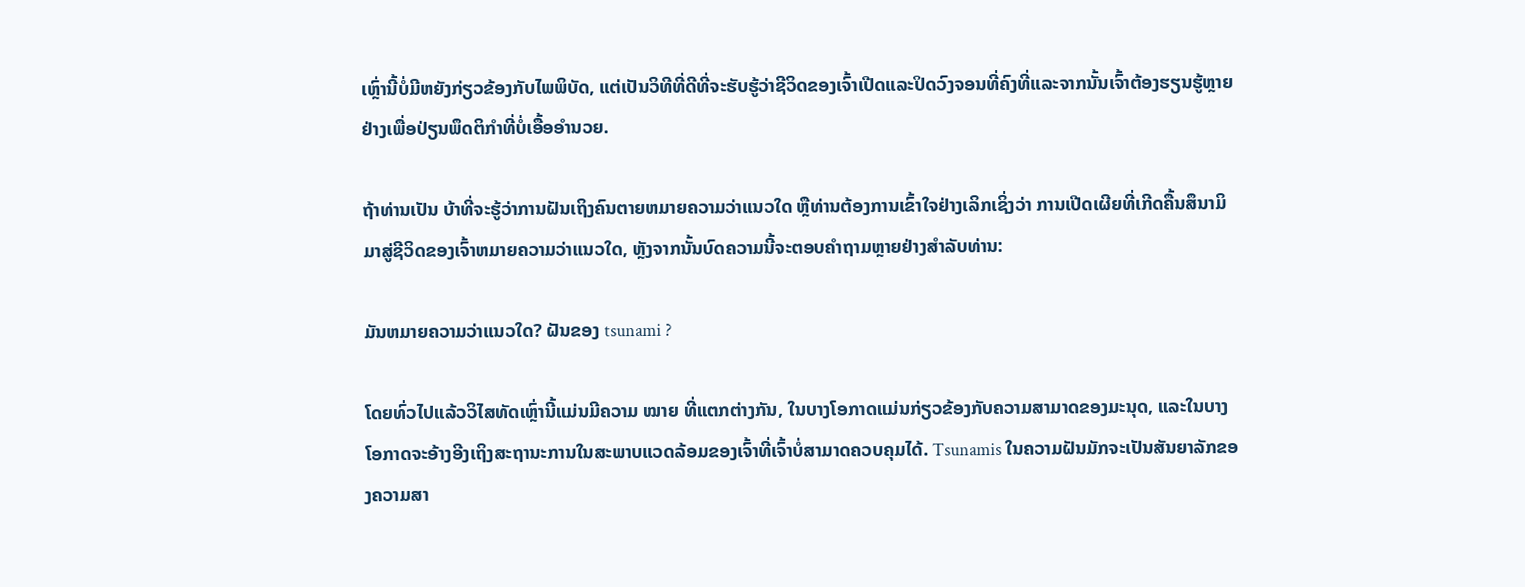ເຫຼົ່ານີ້ບໍ່ມີຫຍັງກ່ຽວຂ້ອງກັບໄພພິບັດ, ແຕ່ເປັນວິທີທີ່ດີທີ່ຈະຮັບຮູ້ວ່າຊີວິດຂອງເຈົ້າເປີດແລະປິດວົງຈອນທີ່ຄົງທີ່ແລະຈາກນັ້ນເຈົ້າຕ້ອງຮຽນຮູ້ຫຼາຍຢ່າງເພື່ອປ່ຽນພຶດຕິກໍາທີ່ບໍ່ເອື້ອອໍານວຍ.

ຖ້າທ່ານເປັນ ບ້າທີ່ຈະຮູ້ວ່າການຝັນເຖິງຄົນຕາຍຫມາຍຄວາມວ່າແນວໃດ ຫຼືທ່ານຕ້ອງການເຂົ້າໃຈຢ່າງເລິກເຊິ່ງວ່າ ການເປີດເຜີຍທີ່ເກີດຄື້ນສຶນາມິມາສູ່ຊີວິດຂອງເຈົ້າຫມາຍຄວາມວ່າແນວໃດ, ຫຼັງຈາກນັ້ນບົດຄວາມນີ້ຈະຕອບຄໍາຖາມຫຼາຍຢ່າງສໍາລັບທ່ານ:

ມັນຫມາຍຄວາມວ່າແນວໃດ? ຝັນຂອງ tsunami ?

ໂດຍທົ່ວໄປແລ້ວວິໄສທັດເຫຼົ່ານີ້ແມ່ນມີຄວາມ ໝາຍ ທີ່ແຕກຕ່າງກັນ, ໃນບາງໂອກາດແມ່ນກ່ຽວຂ້ອງກັບຄວາມສາມາດຂອງມະນຸດ, ແລະໃນບາງໂອກາດຈະອ້າງອີງເຖິງສະຖານະການໃນສະພາບແວດລ້ອມຂອງເຈົ້າທີ່ເຈົ້າບໍ່ສາມາດຄວບຄຸມໄດ້. Tsunamis ໃນຄວາມຝັນມັກຈະເປັນສັນຍາລັກຂອງຄວາມສາ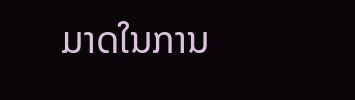ມາດໃນການ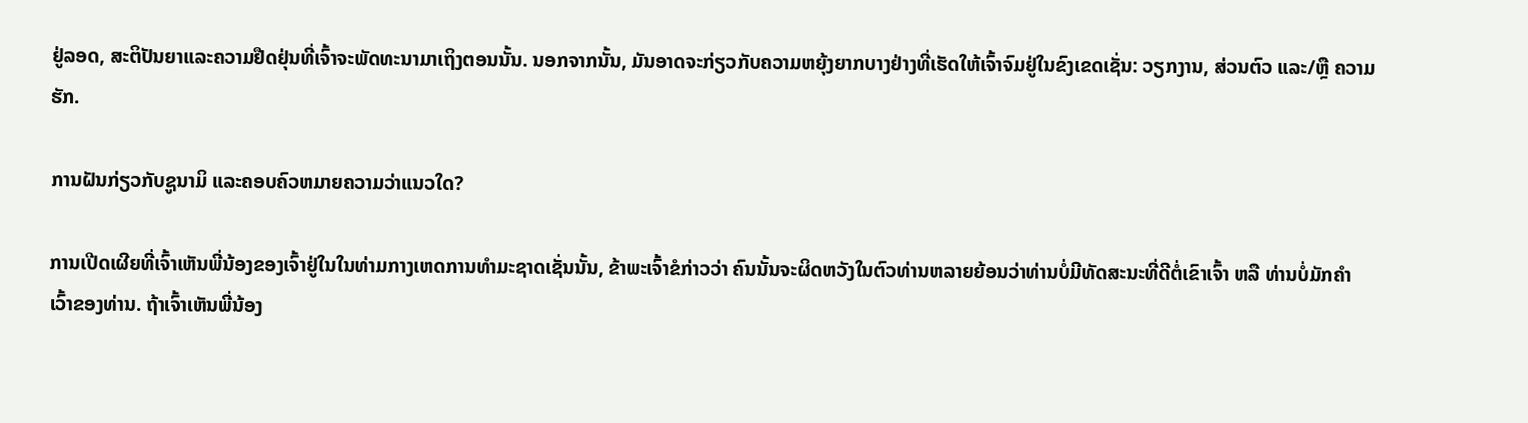ຢູ່ລອດ, ສະຕິປັນຍາແລະຄວາມຢືດຢຸ່ນທີ່ເຈົ້າຈະພັດທະນາມາເຖິງຕອນນັ້ນ. ນອກຈາກນັ້ນ, ມັນອາດຈະກ່ຽວກັບຄວາມຫຍຸ້ງຍາກບາງຢ່າງທີ່ເຮັດໃຫ້ເຈົ້າຈົມຢູ່ໃນຂົງເຂດເຊັ່ນ: ວຽກງານ, ສ່ວນຕົວ ແລະ/ຫຼື ຄວາມຮັກ.

ການຝັນກ່ຽວກັບຊູນາມິ ແລະຄອບຄົວຫມາຍຄວາມວ່າແນວໃດ?

ການເປີດເຜີຍທີ່ເຈົ້າເຫັນພີ່ນ້ອງຂອງເຈົ້າຢູ່ໃນໃນທ່າມກາງເຫດການທຳມະຊາດເຊັ່ນນັ້ນ, ຂ້າພະເຈົ້າຂໍກ່າວວ່າ ຄົນນັ້ນຈະຜິດຫວັງໃນຕົວທ່ານຫລາຍຍ້ອນວ່າທ່ານບໍ່ມີທັດສະນະທີ່ດີຕໍ່ເຂົາເຈົ້າ ຫລື ທ່ານບໍ່ມັກຄຳເວົ້າຂອງທ່ານ. ຖ້າເຈົ້າເຫັນພີ່ນ້ອງ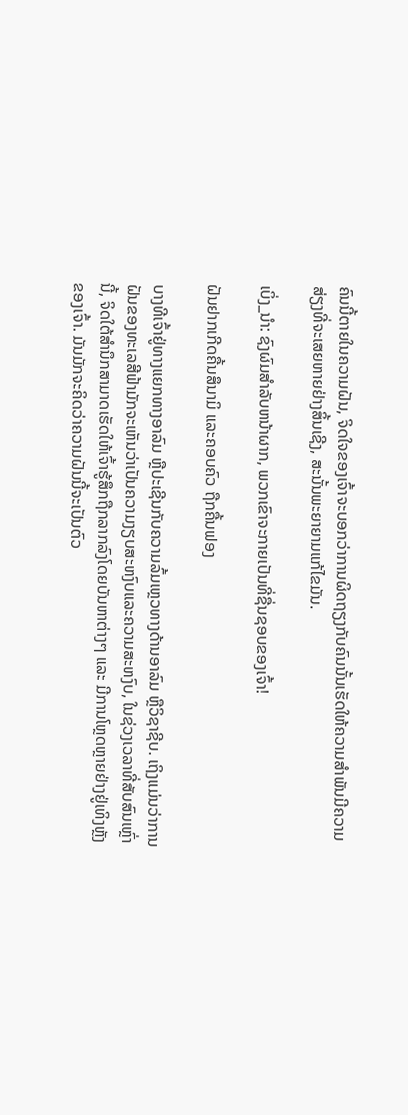ຄົນນີ້ຕາຍໃນຄວາມຝັນ, ຈິດໃຈຂອງເຈົ້າຈະບອກວ່າການຜິດຖຽງກັບຄົນນັ້ນເຮັດໃຫ້ຄວາມສຳພັນມີຄວາມສ່ຽງທີ່ຈະເສຍຫາຍຢ່າງສິ້ນເຊີງ, ສະນັ້ນພະຍາຍາມແກ້ໄຂມັນ.

ເບິ່ງ_ນຳ: ຊົງຜົມສໍາລັບຫນ້າຜາກ, ພວກເຂົາຈະກາຍເປັນທີ່ຊື່ນຊອບຂອງເຈົ້າ!

ຝັນຢາກເກີດຄື້ນສຶນາມິ ແລະຄອບຄົວ ຖືກຄື້ນຟອງ

ບາງທີເຈົ້າຢູ່ທາງແຍກທາງອາລົມ ຫຼືປະເຊີນກັບຄວາມລົ້ມເຫຼວທາງດ້ານອາລົມ ຫຼືວິຊາຊີບ. ເຖິງແມ່ນວ່າການຝັນຂອງທະເລສີຟ້າມັກຈະເຫັນວ່າເປັນຄວາມງຽບສະຫງົບແລະຄວາມສະຫງົບ, ໃນຊ່ວງເວລາທີ່ສັບສົນເຫຼົ່ານີ້, ຈິດໃຕ້ສຳນຶກສາມາດເຮັດໃຫ້ເຈົ້າຮູ້ສຶກຖືກລາກລົງໂດຍບັນຫາຕ່າງໆ ແລະ ມີການໂຫຼດຫຼາຍຢ່າງຢູ່ເທິງຫຼັງຂອງເຈົ້າ. ມັນມັກຈະຄິດວ່າຄວາມຝັນນີ້ຈະເປັນຕົວ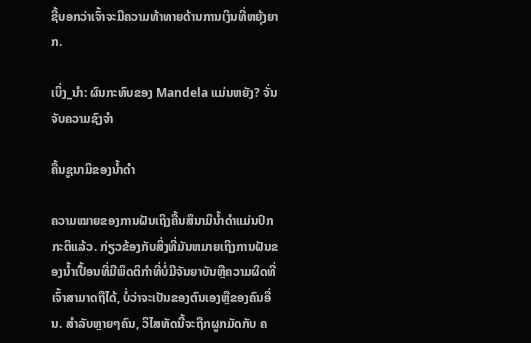ຊີ້ບອກວ່າເຈົ້າຈະມີຄວາມທ້າທາຍດ້ານການເງິນທີ່ຫຍຸ້ງຍາກ.

ເບິ່ງ_ນຳ: ຜົນກະທົບຂອງ Mandela ແມ່ນຫຍັງ? ຈັ່ນຈັບຄວາມຊົງຈໍາ

ຄື້ນຊູນາມິຂອງນ້ຳດຳ

ຄວາມໝາຍຂອງການຝັນເຖິງຄື້ນສຶນາມິນ້ຳດຳແມ່ນປົກກະຕິແລ້ວ. ກ່ຽວຂ້ອງກັບສິ່ງທີ່ມັນຫມາຍເຖິງການຝັນຂອງນ້ຳເປື້ອນທີ່ມີພຶດຕິກໍາທີ່ບໍ່ມີຈັນຍາບັນຫຼືຄວາມຜິດທີ່ເຈົ້າສາມາດຖືໄດ້, ບໍ່ວ່າຈະເປັນຂອງຕົນເອງຫຼືຂອງຄົນອື່ນ. ສໍາລັບຫຼາຍໆຄົນ, ວິໄສທັດນີ້ຈະຖືກຜູກມັດກັບ ຄ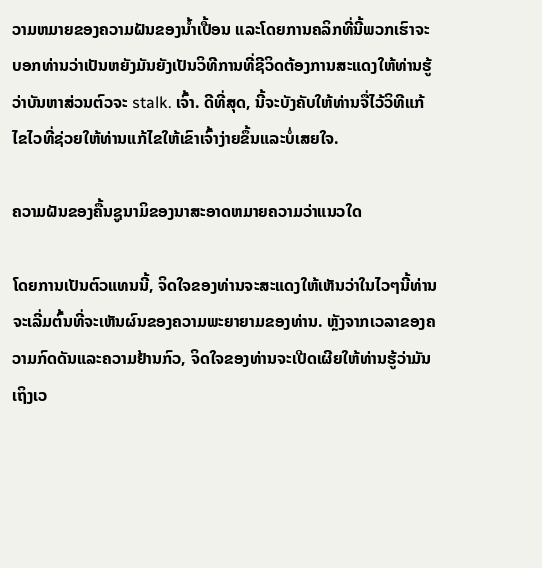ວາມຫມາຍຂອງຄວາມຝັນຂອງນ້ຳເປື້ອນ ແລະໂດຍການຄລິກທີ່ນີ້ພວກເຮົາຈະບອກທ່ານວ່າເປັນຫຍັງມັນຍັງເປັນວິທີການທີ່ຊີວິດຕ້ອງການສະແດງໃຫ້ທ່ານຮູ້ວ່າບັນຫາສ່ວນຕົວຈະ stalk. ເຈົ້າ. ດີທີ່ສຸດ, ນີ້ຈະບັງຄັບໃຫ້ທ່ານຈື່ໄວ້ວິທີແກ້ໄຂໄວທີ່ຊ່ວຍໃຫ້ທ່ານແກ້ໄຂໃຫ້ເຂົາເຈົ້າງ່າຍຂຶ້ນແລະບໍ່ເສຍໃຈ.

ຄວາມຝັນຂອງຄື້ນຊູນາມິຂອງນາສະອາດຫມາຍຄວາມວ່າແນວໃດ

ໂດຍການເປັນຕົວແທນນີ້, ຈິດໃຈຂອງທ່ານຈະສະແດງໃຫ້ເຫັນວ່າໃນໄວໆນີ້ທ່ານຈະເລີ່ມຕົ້ນທີ່ຈະເຫັນຜົນຂອງຄວາມພະຍາຍາມຂອງທ່ານ. ຫຼັງຈາກເວລາຂອງຄວາມກົດດັນແລະຄວາມຢ້ານກົວ, ຈິດໃຈຂອງທ່ານຈະເປີດເຜີຍໃຫ້ທ່ານຮູ້ວ່າມັນເຖິງເວ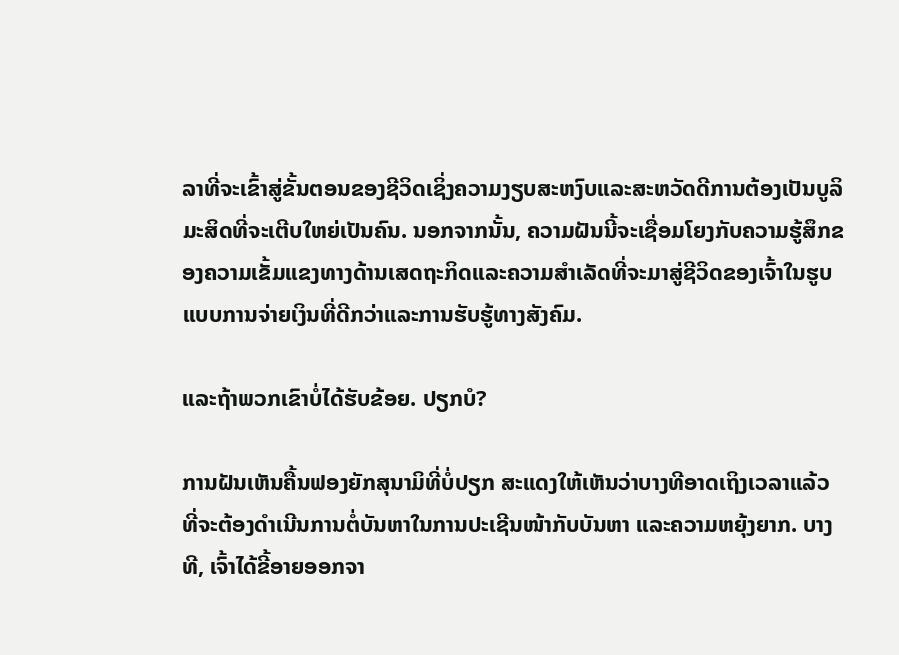ລາທີ່ຈະເຂົ້າສູ່ຂັ້ນຕອນຂອງຊີວິດເຊິ່ງຄວາມງຽບສະຫງົບແລະສະຫວັດດີການຕ້ອງເປັນບູລິມະສິດທີ່ຈະເຕີບໃຫຍ່ເປັນຄົນ. ນອກຈາກນັ້ນ, ຄວາມຝັນນີ້ຈະເຊື່ອມໂຍງກັບຄວາມຮູ້ສຶກຂອງຄວາມເຂັ້ມແຂງທາງດ້ານເສດຖະກິດແລະຄວາມສໍາເລັດທີ່ຈະມາສູ່ຊີວິດຂອງເຈົ້າໃນຮູບແບບການຈ່າຍເງິນທີ່ດີກວ່າແລະການຮັບຮູ້ທາງສັງຄົມ.

ແລະຖ້າພວກເຂົາບໍ່ໄດ້ຮັບຂ້ອຍ. ປຽກບໍ?

ການຝັນເຫັນຄື້ນຟອງຍັກສຸນາມິທີ່ບໍ່ປຽກ ສະແດງໃຫ້ເຫັນວ່າບາງທີອາດເຖິງເວລາແລ້ວທີ່ຈະຕ້ອງດຳເນີນການຕໍ່ບັນຫາໃນການປະເຊີນໜ້າກັບບັນຫາ ແລະຄວາມຫຍຸ້ງຍາກ. ບາງທີ, ເຈົ້າໄດ້ຂີ້ອາຍອອກຈາ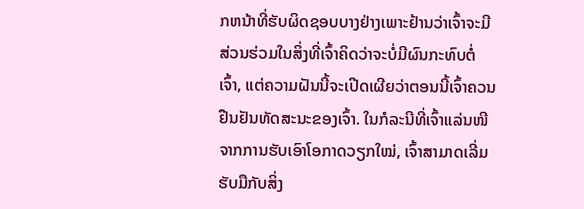ກຫນ້າທີ່ຮັບຜິດຊອບບາງຢ່າງເພາະຢ້ານວ່າເຈົ້າຈະມີສ່ວນຮ່ວມໃນສິ່ງທີ່ເຈົ້າຄິດວ່າຈະບໍ່ມີຜົນກະທົບຕໍ່ເຈົ້າ, ແຕ່ຄວາມຝັນນີ້ຈະເປີດເຜີຍວ່າຕອນນີ້ເຈົ້າຄວນຢືນຢັນທັດສະນະຂອງເຈົ້າ. ໃນກໍລະນີທີ່ເຈົ້າແລ່ນໜີຈາກການຮັບເອົາໂອກາດວຽກໃໝ່, ເຈົ້າສາມາດເລີ່ມຮັບມືກັບສິ່ງ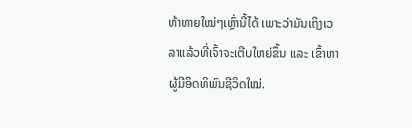ທ້າທາຍໃໝ່ໆເຫຼົ່ານີ້ໄດ້ ເພາະວ່າມັນເຖິງເວລາແລ້ວທີ່ເຈົ້າຈະເຕີບໃຫຍ່ຂຶ້ນ ແລະ ເຂົ້າຫາຜູ້ມີອິດທິພົນຊີວິດໃໝ່.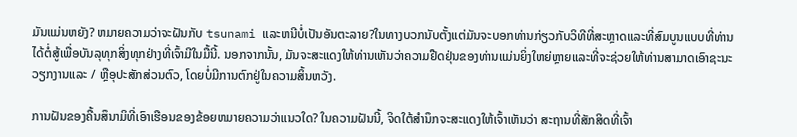ມັນແມ່ນຫຍັງ? ຫມາຍຄວາມວ່າຈະຝັນກັບ tsunami ແລະຫນີບໍ່ເປັນອັນຕະລາຍ?ໃນທາງບວກນັບຕັ້ງແຕ່ມັນຈະບອກທ່ານກ່ຽວກັບວິທີທີ່ສະຫຼາດແລະທີ່ສົມບູນແບບທີ່ທ່ານໄດ້ຕໍ່ສູ້ເພື່ອບັນລຸທຸກສິ່ງທຸກຢ່າງທີ່ເຈົ້າມີໃນມື້ນີ້. ນອກຈາກນັ້ນ, ມັນຈະສະແດງໃຫ້ທ່ານເຫັນວ່າຄວາມຢືດຢຸ່ນຂອງທ່ານແມ່ນຍິ່ງໃຫຍ່ຫຼາຍແລະທີ່ຈະຊ່ວຍໃຫ້ທ່ານສາມາດເອົາຊະນະວຽກງານແລະ / ຫຼືອຸປະສັກສ່ວນຕົວ, ໂດຍບໍ່ມີການຕົກຢູ່ໃນຄວາມສິ້ນຫວັງ.

ການຝັນຂອງຄື້ນສຶນາມິທີ່ເອົາເຮືອນຂອງຂ້ອຍຫມາຍຄວາມວ່າແນວໃດ? ໃນຄວາມຝັນນີ້, ຈິດໃຕ້ສຳນຶກຈະສະແດງໃຫ້ເຈົ້າເຫັນວ່າ ສະຖານທີ່ສັກສິດທີ່ເຈົ້າ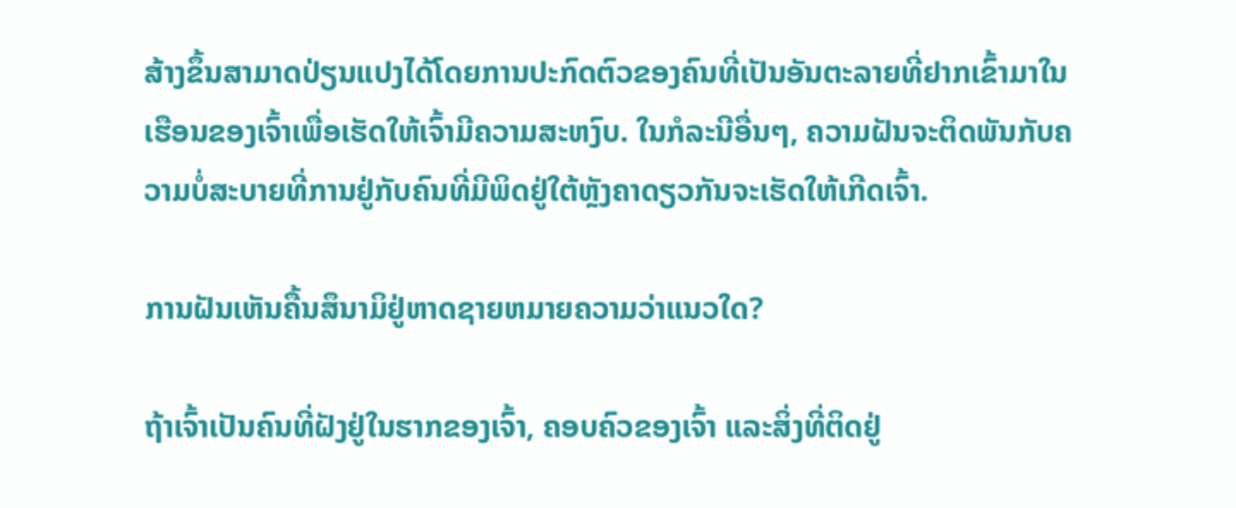ສ້າງຂຶ້ນສາມາດປ່ຽນແປງໄດ້ໂດຍການປະກົດຕົວຂອງຄົນທີ່ເປັນອັນຕະລາຍທີ່ຢາກເຂົ້າມາໃນເຮືອນຂອງເຈົ້າເພື່ອເຮັດໃຫ້ເຈົ້າມີຄວາມສະຫງົບ. ໃນກໍລະນີອື່ນໆ, ຄວາມຝັນຈະຕິດພັນກັບຄວາມບໍ່ສະບາຍທີ່ການຢູ່ກັບຄົນທີ່ມີພິດຢູ່ໃຕ້ຫຼັງຄາດຽວກັນຈະເຮັດໃຫ້ເກີດເຈົ້າ.

ການຝັນເຫັນຄື້ນສຶນາມິຢູ່ຫາດຊາຍຫມາຍຄວາມວ່າແນວໃດ?

ຖ້າເຈົ້າເປັນຄົນທີ່ຝັງຢູ່ໃນຮາກຂອງເຈົ້າ, ຄອບຄົວຂອງເຈົ້າ ແລະສິ່ງທີ່ຕິດຢູ່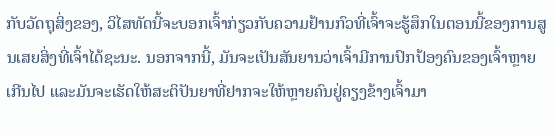ກັບວັດຖຸສິ່ງຂອງ, ວິໄສທັດນີ້ຈະບອກເຈົ້າກ່ຽວກັບຄວາມຢ້ານກົວທີ່ເຈົ້າຈະຮູ້ສຶກໃນຕອນນີ້ຂອງການສູນເສຍສິ່ງທີ່ເຈົ້າໄດ້ຊະນະ. ນອກຈາກນີ້, ມັນຈະເປັນສັນຍານວ່າເຈົ້າມີການປົກປ້ອງຄົນຂອງເຈົ້າຫຼາຍເກີນໄປ ແລະມັນຈະເຮັດໃຫ້ສະຕິປັນຍາທີ່ຢາກຈະໃຫ້ຫຼາຍຄົນຢູ່ຄຽງຂ້າງເຈົ້າມາ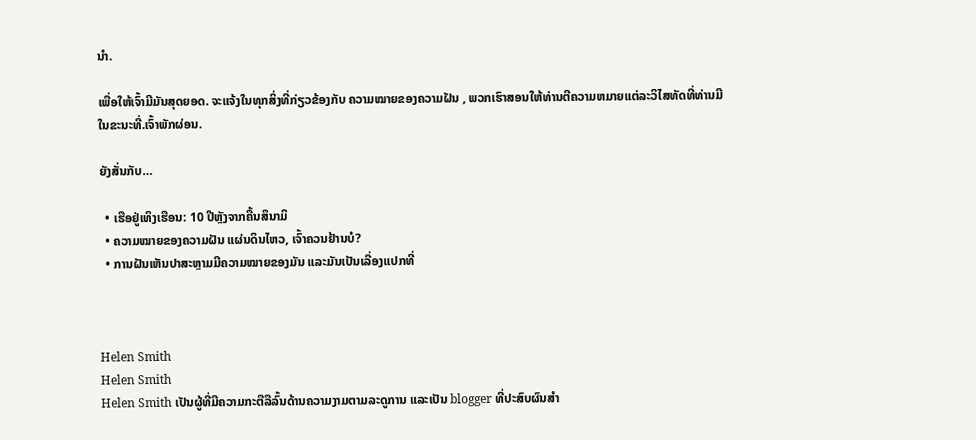ນຳ.

ເພື່ອໃຫ້ເຈົ້າມີມັນສຸດຍອດ. ຈະແຈ້ງໃນທຸກສິ່ງທີ່ກ່ຽວຂ້ອງກັບ ຄວາມໝາຍຂອງຄວາມຝັນ , ພວກເຮົາສອນໃຫ້ທ່ານຕີຄວາມຫມາຍແຕ່ລະວິໄສທັດທີ່ທ່ານມີໃນຂະນະທີ່.ເຈົ້າພັກຜ່ອນ.

ຍັງສັ່ນກັບ…

  • ເຮືອຢູ່ເທິງເຮືອນ: 10 ປີຫຼັງຈາກຄື້ນສຶນາມິ
  • ຄວາມໝາຍຂອງຄວາມຝັນ ແຜ່ນດິນໄຫວ, ເຈົ້າຄວນຢ້ານບໍ?
  • ການຝັນເຫັນປາສະຫຼາມມີຄວາມໝາຍຂອງມັນ ແລະມັນເປັນເລື່ອງແປກທີ່



Helen Smith
Helen Smith
Helen Smith ເປັນຜູ້ທີ່ມີຄວາມກະຕືລືລົ້ນດ້ານຄວາມງາມຕາມລະດູການ ແລະເປັນ blogger ທີ່ປະສົບຜົນສຳ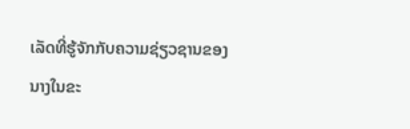ເລັດທີ່ຮູ້ຈັກກັບຄວາມຊ່ຽວຊານຂອງນາງໃນຂະ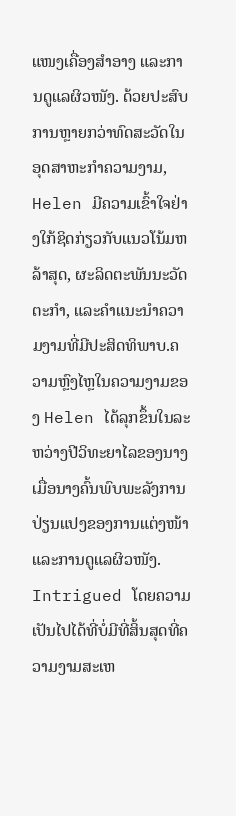ແໜງເຄື່ອງສໍາອາງ ແລະການດູແລຜິວໜັງ. ດ້ວຍປະສົບການຫຼາຍກວ່າທົດສະວັດໃນອຸດສາຫະກໍາຄວາມງາມ, Helen ມີຄວາມເຂົ້າໃຈຢ່າງໃກ້ຊິດກ່ຽວກັບແນວໂນ້ມຫລ້າສຸດ, ຜະລິດຕະພັນນະວັດຕະກໍາ, ແລະຄໍາແນະນໍາຄວາມງາມທີ່ມີປະສິດທິພາບ.ຄວາມຫຼົງໄຫຼໃນຄວາມງາມຂອງ Helen ໄດ້ລຸກຂຶ້ນໃນລະຫວ່າງປີວິທະຍາໄລຂອງນາງ ເມື່ອນາງຄົ້ນພົບພະລັງການປ່ຽນແປງຂອງການແຕ່ງໜ້າ ແລະການດູແລຜິວໜັງ. Intrigued ໂດຍຄວາມເປັນໄປໄດ້ທີ່ບໍ່ມີທີ່ສິ້ນສຸດທີ່ຄວາມງາມສະເຫ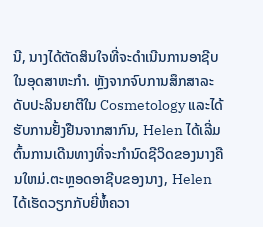ນີ, ນາງໄດ້ຕັດສິນໃຈທີ່ຈະດໍາເນີນການອາຊີບໃນອຸດສາຫະກໍາ. ຫຼັງຈາກຈົບການສຶກສາລະດັບປະລິນຍາຕີໃນ Cosmetology ແລະໄດ້ຮັບການຢັ້ງຢືນຈາກສາກົນ, Helen ໄດ້ເລີ່ມຕົ້ນການເດີນທາງທີ່ຈະກໍານົດຊີວິດຂອງນາງຄືນໃຫມ່.ຕະຫຼອດອາຊີບຂອງນາງ, Helen ໄດ້ເຮັດວຽກກັບຍີ່ຫໍ້ຄວາ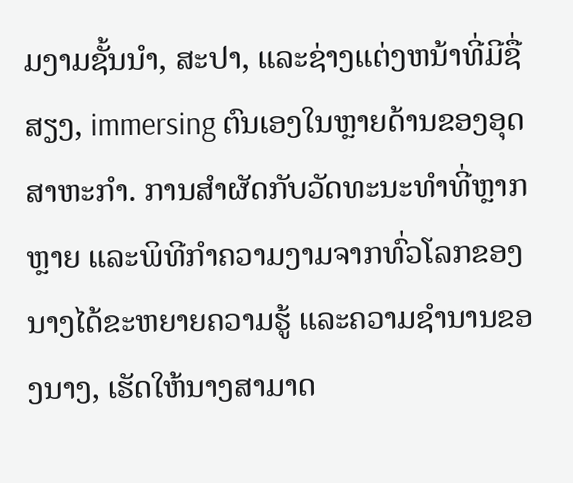ມງາມຊັ້ນນໍາ, ສະປາ, ແລະຊ່າງແຕ່ງຫນ້າທີ່ມີຊື່ສຽງ, immersing ຕົນເອງໃນຫຼາຍດ້ານຂອງອຸດສາຫະກໍາ. ການສໍາຜັດກັບວັດທະນະທໍາທີ່ຫຼາກຫຼາຍ ແລະພິທີກໍາຄວາມງາມຈາກທົ່ວໂລກຂອງນາງໄດ້ຂະຫຍາຍຄວາມຮູ້ ແລະຄວາມຊໍານານຂອງນາງ, ເຮັດໃຫ້ນາງສາມາດ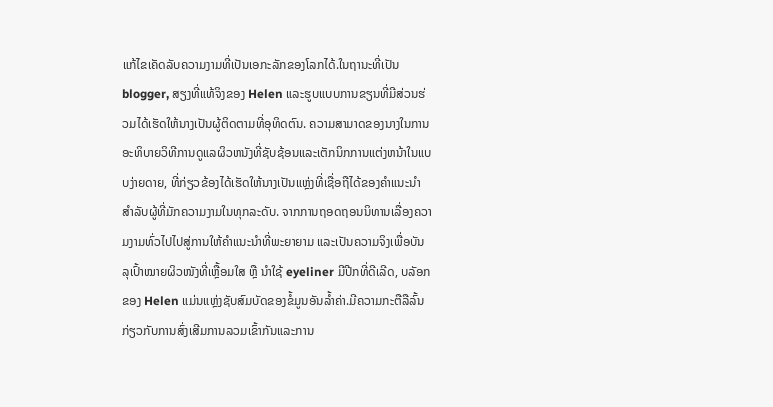ແກ້ໄຂເຄັດລັບຄວາມງາມທີ່ເປັນເອກະລັກຂອງໂລກໄດ້.ໃນຖານະທີ່ເປັນ blogger, ສຽງທີ່ແທ້ຈິງຂອງ Helen ແລະຮູບແບບການຂຽນທີ່ມີສ່ວນຮ່ວມໄດ້ເຮັດໃຫ້ນາງເປັນຜູ້ຕິດຕາມທີ່ອຸທິດຕົນ. ຄວາມສາມາດຂອງນາງໃນການອະທິບາຍວິທີການດູແລຜິວຫນັງທີ່ຊັບຊ້ອນແລະເຕັກນິກການແຕ່ງຫນ້າໃນແບບງ່າຍດາຍ, ທີ່ກ່ຽວຂ້ອງໄດ້ເຮັດໃຫ້ນາງເປັນແຫຼ່ງທີ່ເຊື່ອຖືໄດ້ຂອງຄໍາແນະນໍາສໍາລັບຜູ້ທີ່ມັກຄວາມງາມໃນທຸກລະດັບ. ຈາກການຖອດຖອນນິທານເລື່ອງຄວາມງາມທົ່ວໄປໄປສູ່ການໃຫ້ຄຳແນະນຳທີ່ພະຍາຍາມ ແລະເປັນຄວາມຈິງເພື່ອບັນລຸເປົ້າໝາຍຜິວໜັງທີ່ເຫຼື້ອມໃສ ຫຼື ນຳໃຊ້ eyeliner ມີປີກທີ່ດີເລີດ, ບລັອກຂອງ Helen ແມ່ນແຫຼ່ງຊັບສົມບັດຂອງຂໍ້ມູນອັນລ້ຳຄ່າ.ມີຄວາມກະຕືລືລົ້ນກ່ຽວກັບການສົ່ງເສີມການລວມເຂົ້າກັນແລະການ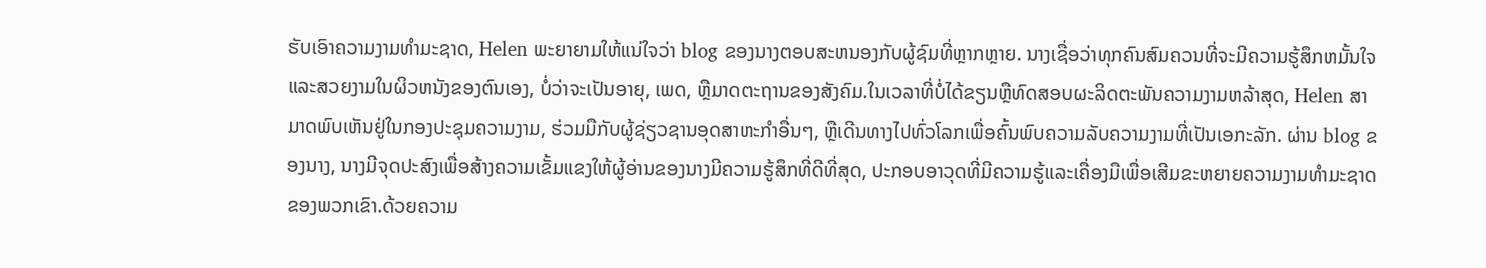ຮັບເອົາຄວາມງາມທໍາມະຊາດ, Helen ພະຍາຍາມໃຫ້ແນ່ໃຈວ່າ blog ຂອງນາງຕອບສະຫນອງກັບຜູ້ຊົມທີ່ຫຼາກຫຼາຍ. ນາງເຊື່ອວ່າທຸກຄົນສົມຄວນທີ່ຈະມີຄວາມຮູ້ສຶກຫມັ້ນໃຈແລະສວຍງາມໃນຜິວຫນັງຂອງຕົນເອງ, ບໍ່ວ່າຈະເປັນອາຍຸ, ເພດ, ຫຼືມາດຕະຖານຂອງສັງຄົມ.ໃນເວລາທີ່ບໍ່ໄດ້ຂຽນຫຼືທົດສອບຜະລິດຕະພັນຄວາມງາມຫລ້າສຸດ, Helen ສາມາດພົບເຫັນຢູ່ໃນກອງປະຊຸມຄວາມງາມ, ຮ່ວມມືກັບຜູ້ຊ່ຽວຊານອຸດສາຫະກໍາອື່ນໆ, ຫຼືເດີນທາງໄປທົ່ວໂລກເພື່ອຄົ້ນພົບຄວາມລັບຄວາມງາມທີ່ເປັນເອກະລັກ. ຜ່ານ blog ຂອງນາງ, ນາງມີຈຸດປະສົງເພື່ອສ້າງຄວາມເຂັ້ມແຂງໃຫ້ຜູ້ອ່ານຂອງນາງມີຄວາມຮູ້ສຶກທີ່ດີທີ່ສຸດ, ປະກອບອາວຸດທີ່ມີຄວາມຮູ້ແລະເຄື່ອງມືເພື່ອເສີມຂະຫຍາຍຄວາມງາມທໍາມະຊາດຂອງພວກເຂົາ.ດ້ວຍຄວາມ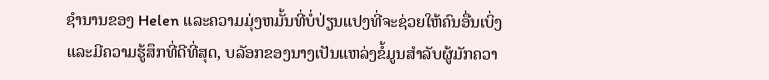ຊໍານານຂອງ Helen ແລະຄວາມມຸ່ງຫມັ້ນທີ່ບໍ່ປ່ຽນແປງທີ່ຈະຊ່ວຍໃຫ້ຄົນອື່ນເບິ່ງແລະມີຄວາມຮູ້ສຶກທີ່ດີທີ່ສຸດ, ບລັອກຂອງນາງເປັນແຫລ່ງຂໍ້ມູນສໍາລັບຜູ້ມັກຄວາ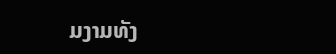ມງາມທັງ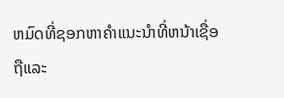ຫມົດທີ່ຊອກຫາຄໍາແນະນໍາທີ່ຫນ້າເຊື່ອຖືແລະ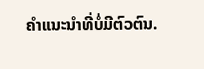ຄໍາແນະນໍາທີ່ບໍ່ມີຕົວຕົນ.